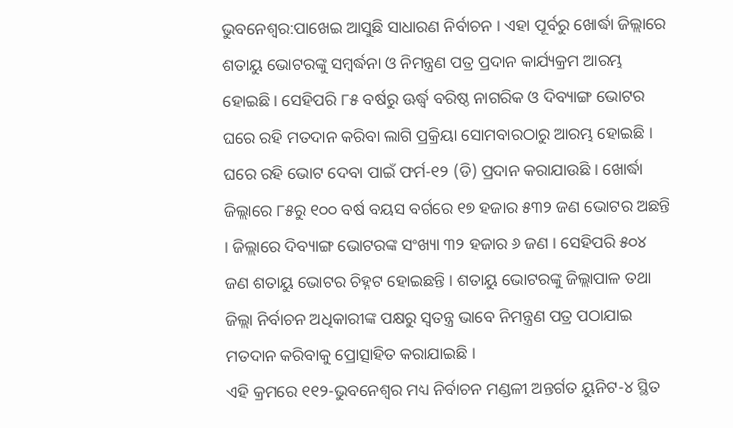ଭୁବନେଶ୍ୱର:ପାଖେଇ ଆସୁଛି ସାଧାରଣ ନିର୍ବାଚନ । ଏହା ପୂର୍ବରୁ ଖୋର୍ଦ୍ଧା ଜିଲ୍ଲାରେ ଶତାୟୁ ଭୋଟରଙ୍କୁ ସମ୍ବର୍ଦ୍ଧନା ଓ ନିମନ୍ତ୍ରଣ ପତ୍ର ପ୍ରଦାନ କାର୍ଯ୍ୟକ୍ରମ ଆରମ୍ଭ ହୋଇଛି । ସେହିପରି ୮୫ ବର୍ଷରୁ ଊର୍ଦ୍ଧ୍ୱ ବରିଷ୍ଠ ନାଗରିକ ଓ ଦିବ୍ୟାଙ୍ଗ ଭୋଟର ଘରେ ରହି ମତଦାନ କରିବା ଲାଗି ପ୍ରକ୍ରିୟା ସୋମବାରଠାରୁ ଆରମ୍ଭ ହୋଇଛି । ଘରେ ରହି ଭୋଟ ଦେବା ପାଇଁ ଫର୍ମ-୧୨ (ଡି) ପ୍ରଦାନ କରାଯାଉଛି । ଖୋର୍ଦ୍ଧା ଜିଲ୍ଲାରେ ୮୫ରୁ ୧୦୦ ବର୍ଷ ବୟସ ବର୍ଗରେ ୧୭ ହଜାର ୫୩୨ ଜଣ ଭୋଟର ଅଛନ୍ତି । ଜିଲ୍ଲାରେ ଦିବ୍ୟାଙ୍ଗ ଭୋଟରଙ୍କ ସଂଖ୍ୟା ୩୨ ହଜାର ୬ ଜଣ । ସେହିପରି ୫୦୪ ଜଣ ଶତାୟୁ ଭୋଟର ଚିହ୍ନଟ ହୋଇଛନ୍ତି । ଶତାୟୁ ଭୋଟରଙ୍କୁ ଜିଲ୍ଲାପାଳ ତଥା ଜିଲ୍ଲା ନିର୍ବାଚନ ଅଧିକାରୀଙ୍କ ପକ୍ଷରୁ ସ୍ୱତନ୍ତ୍ର ଭାବେ ନିମନ୍ତ୍ରଣ ପତ୍ର ପଠାଯାଇ ମତଦାନ କରିବାକୁ ପ୍ରୋତ୍ସାହିତ କରାଯାଇଛି ।
ଏହି କ୍ରମରେ ୧୧୨-ଭୁବନେଶ୍ୱର ମଧ୍ୟ ନିର୍ବାଚନ ମଣ୍ଡଳୀ ଅନ୍ତର୍ଗତ ୟୁନିଟ-୪ ସ୍ଥିତ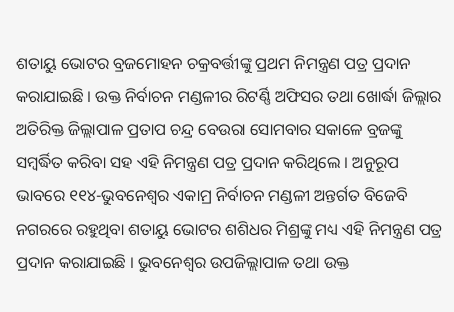ଶତାୟୁ ଭୋଟର ବ୍ରଜମୋହନ ଚକ୍ରବର୍ତ୍ତୀଙ୍କୁ ପ୍ରଥମ ନିମନ୍ତ୍ରଣ ପତ୍ର ପ୍ରଦାନ କରାଯାଇଛି । ଉକ୍ତ ନିର୍ବାଚନ ମଣ୍ଡଳୀର ରିଟର୍ଣ୍ଣି ଅଫିସର ତଥା ଖୋର୍ଦ୍ଧା ଜିଲ୍ଲାର ଅତିରିକ୍ତ ଜିଲ୍ଲାପାଳ ପ୍ରତାପ ଚନ୍ଦ୍ର ବେଉରା ସୋମବାର ସକାଳେ ବ୍ରଜଙ୍କୁ ସମ୍ବର୍ଦ୍ଧିତ କରିବା ସହ ଏହି ନିମନ୍ତ୍ରଣ ପତ୍ର ପ୍ରଦାନ କରିଥିଲେ । ଅନୁରୂପ ଭାବରେ ୧୧୪-ଭୁବନେଶ୍ୱର ଏକାମ୍ର ନିର୍ବାଚନ ମଣ୍ଡଳୀ ଅନ୍ତର୍ଗତ ବିଜେବି ନଗରରେ ରହୁଥିବା ଶତାୟୁ ଭୋଟର ଶଶିଧର ମିଶ୍ରଙ୍କୁ ମଧ୍ୟ ଏହି ନିମନ୍ତ୍ରଣ ପତ୍ର ପ୍ରଦାନ କରାଯାଇଛି । ଭୁବନେଶ୍ୱର ଉପଜିଲ୍ଲାପାଳ ତଥା ଉକ୍ତ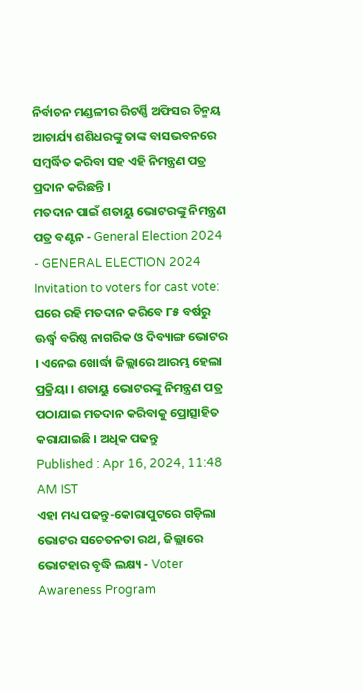ନିର୍ବାଚନ ମଣ୍ଡଳୀର ରିଟର୍ଣ୍ଣି ଅଫିସର ଚିନ୍ମୟ ଆଚାର୍ଯ୍ୟ ଶଶିଧରଙ୍କୁ ତାଙ୍କ ବାସଭବନରେ ସମ୍ବର୍ଦ୍ଧିତ କରିବା ସହ ଏହି ନିମନ୍ତ୍ରଣ ପତ୍ର ପ୍ରଦାନ କରିଛନ୍ତି ।
ମତଦାନ ପାଇଁ ଶତାୟୁ ଭୋଟରଙ୍କୁ ନିମନ୍ତ୍ରଣ ପତ୍ର ବଣ୍ଟନ - General Election 2024 - GENERAL ELECTION 2024
Invitation to voters for cast vote: ଘରେ ରହି ମତଦାନ କରିବେ ୮୫ ବର୍ଷରୁ ଊର୍ଦ୍ଧ୍ୱ ବରିଷ୍ଠ ନାଗରିକ ଓ ଦିବ୍ୟାଙ୍ଗ ଭୋଟର । ଏନେଇ ଖୋର୍ଦ୍ଧା ଜିଲ୍ଲାରେ ଆରମ୍ଭ ହେଲା ପ୍ରକ୍ରିୟା । ଶତାୟୁ ଭୋଟରଙ୍କୁ ନିମନ୍ତ୍ରଣ ପତ୍ର ପଠାଯାଇ ମତଦାନ କରିବାକୁ ପ୍ରୋତ୍ସାହିତ କରାଯାଇଛି । ଅଧିକ ପଢନ୍ତୁ
Published : Apr 16, 2024, 11:48 AM IST
ଏହା ମଧ୍ୟ ପଢନ୍ତୁ-କୋରାପୁଟରେ ଗଡ଼ିଲା ଭୋଟର ସଚେତନତା ରଥ, ଜିଲ୍ଲାରେ ଭୋଟହାର ବୃଦ୍ଧି ଲକ୍ଷ୍ୟ - Voter Awareness Program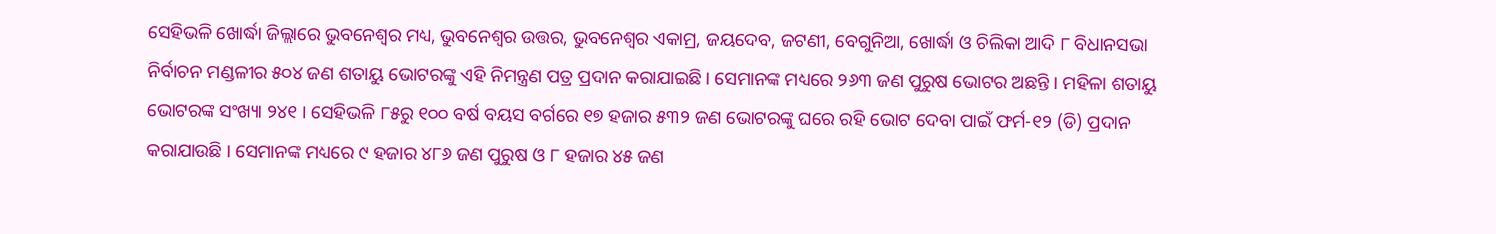ସେହିଭଳି ଖୋର୍ଦ୍ଧା ଜିଲ୍ଲାରେ ଭୁବନେଶ୍ୱର ମଧ୍ୟ, ଭୁବନେଶ୍ୱର ଉତ୍ତର, ଭୁବନେଶ୍ୱର ଏକାମ୍ର, ଜୟଦେବ, ଜଟଣୀ, ବେଗୁନିଆ, ଖୋର୍ଦ୍ଧା ଓ ଚିଲିକା ଆଦି ୮ ବିଧାନସଭା ନିର୍ବାଚନ ମଣ୍ଡଳୀର ୫୦୪ ଜଣ ଶତାୟୁ ଭୋଟରଙ୍କୁ ଏହି ନିମନ୍ତ୍ରଣ ପତ୍ର ପ୍ରଦାନ କରାଯାଇଛି । ସେମାନଙ୍କ ମଧ୍ୟରେ ୨୬୩ ଜଣ ପୁରୁଷ ଭୋଟର ଅଛନ୍ତି । ମହିଳା ଶତାୟୁ ଭୋଟରଙ୍କ ସଂଖ୍ୟା ୨୪୧ । ସେହିଭଳି ୮୫ରୁ ୧୦୦ ବର୍ଷ ବୟସ ବର୍ଗରେ ୧୭ ହଜାର ୫୩୨ ଜଣ ଭୋଟରଙ୍କୁ ଘରେ ରହି ଭୋଟ ଦେବା ପାଇଁ ଫର୍ମ-୧୨ (ଡି) ପ୍ରଦାନ କରାଯାଉଛି । ସେମାନଙ୍କ ମଧ୍ୟରେ ୯ ହଜାର ୪୮୬ ଜଣ ପୁରୁଷ ଓ ୮ ହଜାର ୪୫ ଜଣ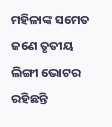ମହିଳାଙ୍କ ସମେତ ଜଣେ ତୃତୀୟ ଲିଙ୍ଗୀ ଭୋଟର ରହିଛନ୍ତି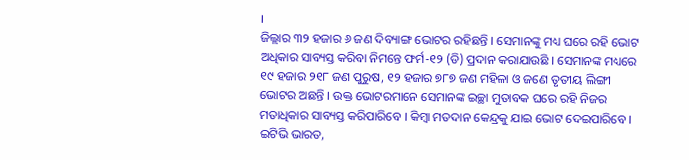।
ଜିଲ୍ଲାର ୩୨ ହଜାର ୬ ଜଣ ଦିବ୍ୟାଙ୍ଗ ଭୋଟର ରହିଛନ୍ତି । ସେମାନଙ୍କୁ ମଧ୍ୟ ଘରେ ରହି ଭୋଟ ଅଧିକାର ସାବ୍ୟସ୍ତ କରିବା ନିମନ୍ତେ ଫର୍ମ-୧୨ (ଡି) ପ୍ରଦାନ କରାଯାଉଛି । ସେମାନଙ୍କ ମଧ୍ୟରେ ୧୯ ହଜାର ୨୧୮ ଜଣ ପୁରୁଷ, ୧୨ ହଜାର ୭୮୭ ଜଣ ମହିଳା ଓ ଜଣେ ତୃତୀୟ ଲିଙ୍ଗୀ ଭୋଟର ଅଛନ୍ତି । ଉକ୍ତ ଭୋଟରମାନେ ସେମାନଙ୍କ ଇଚ୍ଛା ମୁତାବକ ଘରେ ରହି ନିଜର ମତାଧିକାର ସାବ୍ୟସ୍ତ କରିପାରିବେ । କିମ୍ବା ମତଦାନ କେନ୍ଦ୍ରକୁ ଯାଇ ଭୋଟ ଦେଇପାରିବେ ।
ଇଟିଭି ଭାରତ,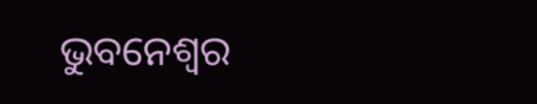ଭୁବନେଶ୍ୱର